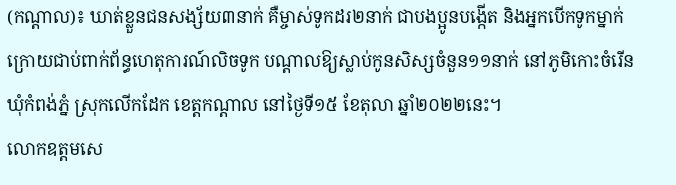(កណ្តាល)៖ ឃាត់ខ្លួនជនសង្ស័យ៣នាក់ គឺម្ចាស់ទូកដរ២នាក់ ជាបងប្អូនបង្កើត និងអ្នកបើកទូកម្នាក់ ក្រោយជាប់ពាក់ព័ន្ធហេតុការណ៍លិចទូក បណ្តាលឱ្យស្លាប់កូនសិស្សចំនួន១១នាក់ នៅភូមិកោះចំរើន ឃុំកំពង់ភ្នំ ស្រុកលើកដែក ខេត្តកណ្ដាល នៅថ្ងៃទី១៥ ខែតុលា ឆ្នាំ២០២២នេះ។
លោកឧត្តមសេ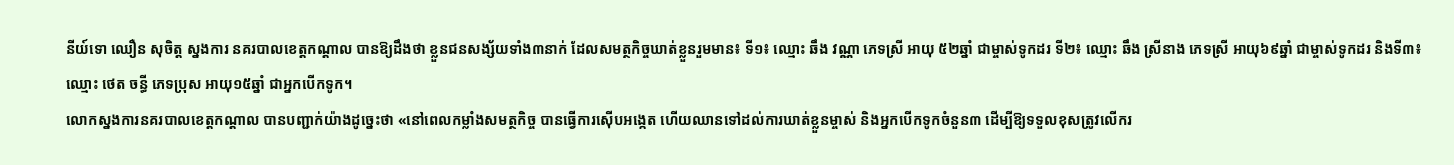នីយ៍ទោ ឈឿន សុចិត្ត ស្នងការ នគរបាលខេត្តកណ្តាល បានឱ្យដឹងថា ខ្លួនជនសង្ស័យទាំង៣នាក់ ដែលសមត្ថកិច្ចឃាត់ខ្លួនរួមមាន៖ ទី១៖ ឈ្មោះ ឆឹង វណ្ណា ភេទស្រី អាយុ ៥២ឆ្នាំ ជាម្ចាស់ទូកដរ ទី២៖ ឈ្មោះ ឆឹង ស្រីនាង ភេទស្រី អាយុ៦៩ឆ្នាំ ជាម្ចាស់ទូកដរ និងទី៣៖ ឈ្មោះ ថេត ចន្ធី ភេទប្រុស អាយុ១៥ឆ្នាំ ជាអ្នកបើកទូក។
លោកស្នងការនគរបាលខេត្តកណ្តាល បានបញ្ជាក់យ៉ាងដូច្នេះថា «នៅពេលកម្លាំងសមត្ថកិច្ច បានធ្វើការស៊ើបអង្កេត ហើយឈានទៅដល់ការឃាត់ខ្លួនម្ចាស់ និងអ្នកបើកទូកចំនួន៣ ដើម្បីឱ្យទទួលខុសត្រូវលើករ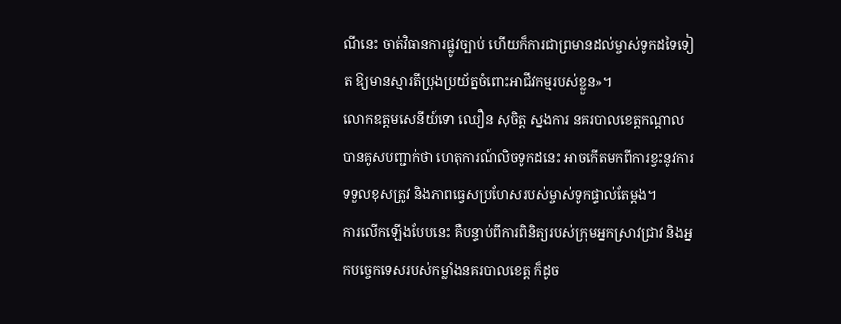ណីនេះ ចាត់វិធានការផ្លូវច្បាប់ ហើយក៏ការជាព្រមានដល់ម្ចាស់ទូកដទៃទៀត ឱ្យមានស្មារតីប្រុងប្រយ័ត្នចំពោះអាជីវកម្មរបស់ខ្លួន»។
លោកឧត្តមសេនីយ៍ទោ ឈឿន សុចិត្ត ស្នងការ នគរបាលខេត្តកណ្តាលបានគូសបញ្ជាក់ថា ហេតុការណ៍លិចទូកដនេះ អាចកើតមកពីការខ្វះនូវការទទួលខុសត្រូវ និងភាពធ្វេសប្រហែសរបស់ម្ចាស់ទូកផ្ទាល់តែម្តង។
ការលើកឡើងបែបនេះ គឺបន្ទាប់ពីការពិនិត្យរបស់ក្រុមអ្នកស្រាវជ្រាវ និងអ្នកបច្ចេកទេសរបស់កម្លាំងនគរបាលខេត្ត ក៏ដូច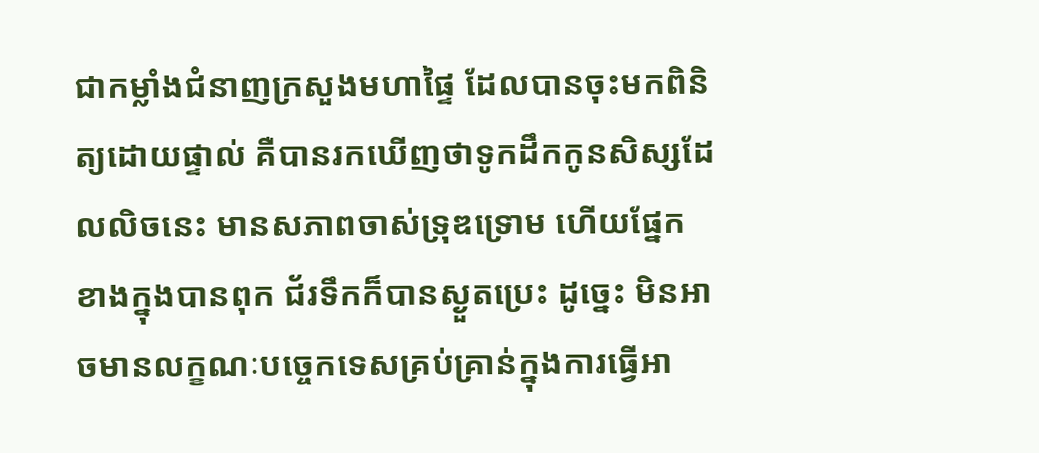ជាកម្លាំងជំនាញក្រសួងមហាផ្ទៃ ដែលបានចុះមកពិនិត្យដោយផ្ទាល់ គឺបានរកឃើញថាទូកដឹកកូនសិស្សដែលលិចនេះ មានសភាពចាស់ទ្រុឌទ្រោម ហើយផ្នែកខាងក្នុងបានពុក ជ័រទឹកក៏បានស្ងួតប្រេះ ដូច្នេះ មិនអាចមានលក្ខណៈបច្ចេកទេសគ្រប់គ្រាន់ក្នុងការធ្វើអា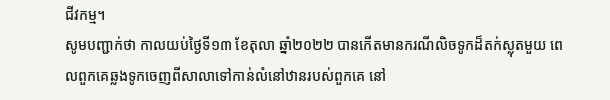ជីវកម្ម។
សូមបញ្ជាក់ថា កាលយប់ថ្ងៃទី១៣ ខែតុលា ឆ្នាំ២០២២ បានកើតមានករណីលិចទូកដ៏តក់ស្លុតមួយ ពេលពួកគេឆ្លងទូកចេញពីសាលាទៅកាន់លំនៅឋានរបស់ពួកគេ នៅ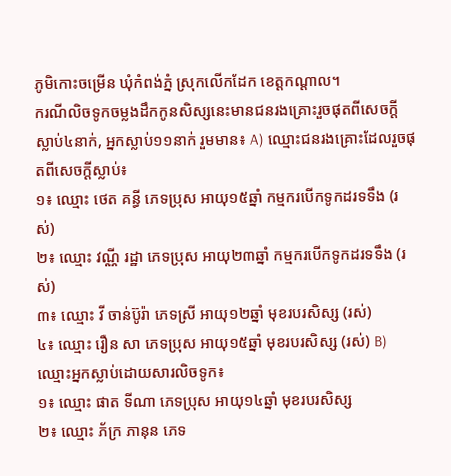ភូមិកោះចម្រើន ឃុំកំពង់ភ្នំ ស្រុកលើកដែក ខេត្តកណ្តាល។
ករណីលិចទូកចម្លងដឹកកូនសិស្សនេះមានជនរងគ្រោះរួចផុតពីសេចក្តីស្លាប់៤នាក់, អ្នកស្លាប់១១នាក់ រួមមាន៖ A) ឈ្មោះជនរងគ្រោះដែលរួចផុតពីសេចក្តីស្លាប់៖
១៖ ឈ្មោះ ថេត គន្ធី ភេទប្រុស អាយុ១៥ឆ្នាំ កម្មករបើកទូកដរទទឹង (រស់)
២៖ ឈ្មោះ វណ្ណី រដ្ឋា ភេទប្រុស អាយុ២៣ឆ្នាំ កម្មករបើកទូកដរទទឹង (រស់)
៣៖ ឈ្មោះ វី ចាន់ប៊ូរ៉ា ភេទស្រី អាយុ១២ឆ្នាំ មុខរបរសិស្ស (រស់)
៤៖ ឈ្មោះ រឿន សា ភេទប្រុស អាយុ១៥ឆ្នាំ មុខរបរសិស្ស (រស់) B) ឈ្មោះអ្នកស្លាប់ដោយសារលិចទូក៖
១៖ ឈ្មោះ ផាត ទីណា ភេទប្រុស អាយុ១៤ឆ្នាំ មុខរបរសិស្ស
២៖ ឈ្មោះ ភ័ក្រ ភានុន ភេទ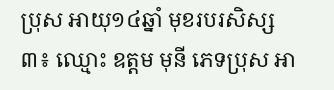ប្រុស អាយុ១៤ឆ្នាំ មុខរបរសិស្ស
៣៖ ឈ្មោះ ឧត្តម មុនី ភេទប្រុស អា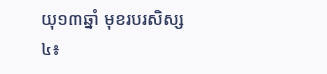យុ១៣ឆ្នាំ មុខរបរសិស្ស
៤៖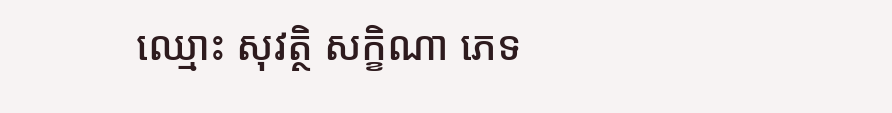ឈ្មោះ សុវត្ថិ សក្ខិណា ភេទ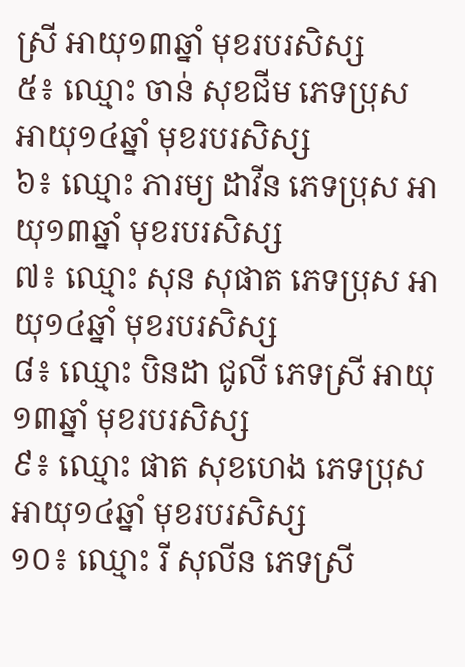ស្រី អាយុ១៣ឆ្នាំ មុខរបរសិស្ស
៥៖ ឈ្មោះ ចាន់ សុខជីម ភេទប្រុស អាយុ១៤ឆ្នាំ មុខរបរសិស្ស
៦៖ ឈ្មោះ ភារម្យ ដាវីន ភេទប្រុស អាយុ១៣ឆ្នាំ មុខរបរសិស្ស
៧៖ ឈ្មោះ សុន សុផាត ភេទប្រុស អាយុ១៤ឆ្នាំ មុខរបរសិស្ស
៨៖ ឈ្មោះ បិនដា ជូលី ភេទស្រី អាយុ១៣ឆ្នាំ មុខរបរសិស្ស
៩៖ ឈ្មោះ ផាត សុខហេង ភេទប្រុស អាយុ១៤ឆ្នាំ មុខរបរសិស្ស
១០៖ ឈ្មោះ រី សុលីន ភេទស្រី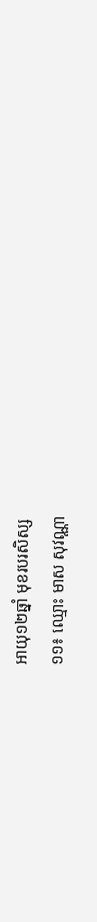អាយុ១២ឆ្នាំ មុខរបរសិស្ស
១១៖ ឈ្មោះ មាស សុវណ្ណា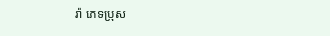រ៉ា ភេទប្រុស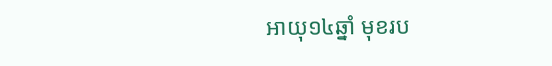អាយុ១៤ឆ្នាំ មុខរប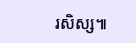រសិស្ស៕